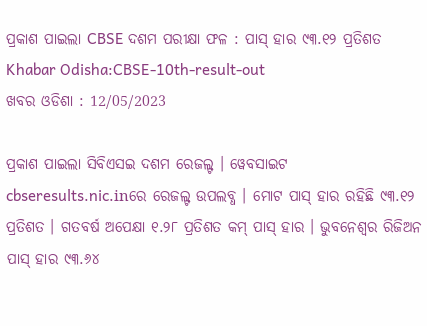ପ୍ରକାଶ ପାଇଲା CBSE ଦଶମ ପରୀକ୍ଷା ଫଳ : ପାସ୍ ହାର ୯୩.୧୨ ପ୍ରତିଶତ
Khabar Odisha:CBSE-10th-result-out
ଖବର ଓଡିଶା : 12/05/2023

ପ୍ରକାଶ ପାଇଲା ସିବିଏସଇ ଦଶମ ରେଜଲ୍ଟ । ୱେବସାଇଟ cbseresults.nic.inରେ ରେଜଲ୍ଟ ଉପଲବ୍ଧ । ମୋଟ ପାସ୍ ହାର ରହିଛି ୯୩.୧୨ ପ୍ରତିଶତ । ଗତବର୍ଷ ଅପେକ୍ଷା ୧.୨୮ ପ୍ରତିଶତ କମ୍ ପାସ୍‌ ହାର । ଭୁବନେଶ୍ୱର ରିଜିଅନ ପାସ୍ ହାର ୯୩.୬୪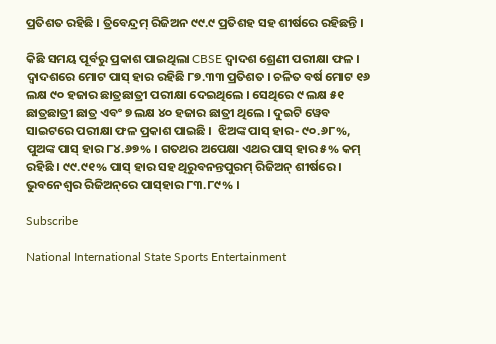ପ୍ରତିଶତ ରହିଛି । ତ୍ରିବେନ୍ଦ୍ରମ୍ ରିଜିଅନ ୯୯.୯ ପ୍ରତିଶହ ସହ ଶୀର୍ଷରେ ରହିଛନ୍ତି ।

କିଛି ସମୟ ପୂର୍ବରୁ ପ୍ରକାଶ ପାଇଥିଲା CBSE ଦ୍ୱାଦଶ ଶ୍ରେଣୀ ପରୀକ୍ଷା ଫଳ । ଦ୍ୱାଦଶରେ ମୋଟ ପାସ୍ ହାର ରହିଛି ୮୭.୩୩ ପ୍ରତିଶତ । ଚଳିତ ବର୍ଷ ମୋଟ ୧୬ ଲକ୍ଷ ୯୦ ହଜାର ଛାତ୍ରଛାତ୍ରୀ ପରୀକ୍ଷା ଦେଇଥିଲେ । ସେଥିରେ ୯ ଲକ୍ଷ ୫୧ ଛାତ୍ରଛାତ୍ରୀ ଛାତ୍ର ଏବଂ ୭ ଲକ୍ଷ ୪୦ ହଜାର ଛାତ୍ରୀ ଥିଲେ । ଦୁଇଟି ୱେବ ସାଇଟରେ ପରୀକ୍ଷା ଫଳ ପ୍ରକାଶ ପାଇଛି ।  ଝିଅଙ୍କ ପାସ୍ ହାର- ୯୦.୬୮%, ପୁଅଙ୍କ ପାସ୍ ହାର ୮୪.୬୭% । ଗତଥର ଅପେକ୍ଷା ଏଥର ପାସ୍ ହାର ୫% କମ୍ ରହିଛି । ୯୯.୯୧% ପାସ୍ ହାର ସହ ଥିରୁବନନ୍ତପୁରମ୍ ରିଜିଅନ୍ ଶୀର୍ଷରେ । ଭୁବନେଶ୍ୱର ରିଜିଅନ୍‌ରେ ପାସ୍‌ହାର ୮୩.୮୯% ।

Subscribe

National International State Sports Entertainment